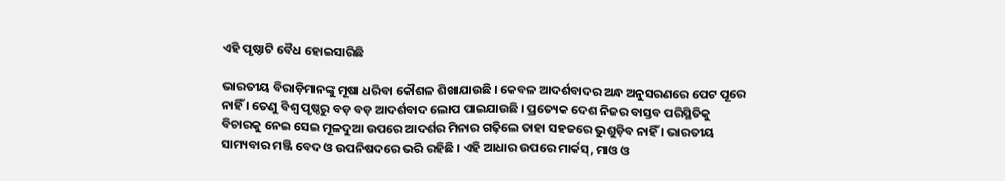ଏହି ପୃଷ୍ଠାଟି ବୈଧ ହୋଇସାରିଛି

ଭାରତୀୟ ବିରାଡ଼ିମାନଙ୍କୁ ମୂଷା ଧରିବା କୌଶଳ ଶିଖାଯାଉଛି । କେବଳ ଆଦର୍ଶବାଦର ଅନ୍ଧ ଅନୁସରଣରେ ପେଟ ପୂରେ ନାହିଁ । ତେଣୁ ବିଶ୍ୱ ପୃଷ୍ଠରୁ ବଡ଼ ବଡ଼ ଆଦର୍ଶବାଦ ଲୋପ ପାଇଯାଉଛି । ପ୍ରତ୍ୟେକ ଦେଶ ନିଜର ବାସ୍ତବ ପରିସ୍ଥିତିକୁ ବିଚାରକୁ ନେଇ ସେଇ ମୂଳଦୁଆ ଉପରେ ଆଦର୍ଶର ମିନାର ଗଢ଼ିଲେ ତାହା ସହଜରେ ଭୁଶୁଡ଼ିବ ନାହିଁ । ଭାରତୀୟ ସାମ୍ୟବାର ମଞ୍ଜି ବେଦ ଓ ଉପନିଷଦରେ ଭରି ରହିଛି । ଏହି ଆଧାର ଉପରେ ମାର୍କସ୍, ମାଓ ଓ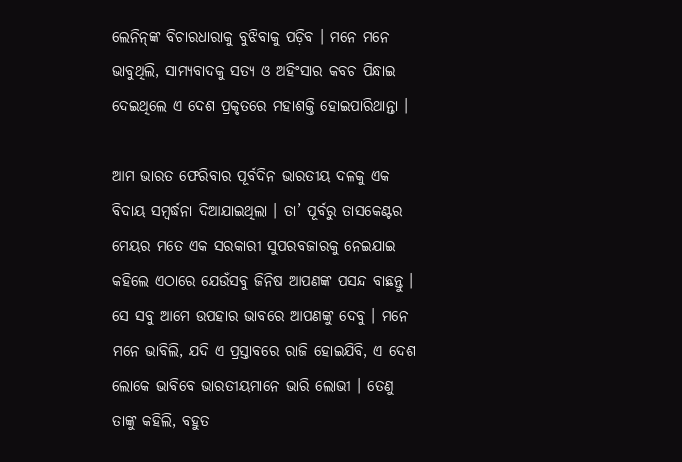ଲେନିନ୍‌ଙ୍କ ବିଚାରଧାରାକୁ ବୁଝିବାକୁ ପଡ଼ିବ । ମନେ ମନେ ଭାବୁଥିଲି, ସାମ୍ୟବାଦକୁ ସତ୍ୟ ଓ ଅହିଂସାର କବଚ ପିନ୍ଧାଇ ଦେଇଥିଲେ ଏ ଦେଶ ପ୍ରକୃତରେ ମହାଶକ୍ତି ହୋଇପାରିଥାନ୍ତା ।

ଆମ ଭାରତ ଫେରିବାର ପୂର୍ବଦିନ ଭାରତୀୟ ଦଳକୁ ଏକ ବିଦାୟ ସମ୍ବର୍ଦ୍ଧନା ଦିଆଯାଇଥିଲା । ତା’ ପୂର୍ବରୁ ତାସକେଣ୍ଟର ମେୟର ମତେ ଏକ ସରକାରୀ ସୁପରବଜାରକୁ ନେଇଯାଇ କହିଲେ ଏଠାରେ ଯେଉଁସବୁ ଜିନିଷ ଆପଣଙ୍କ ପସନ୍ଦ ବାଛନ୍ତୁ । ସେ ସବୁ ଆମେ ଉପହାର ଭାବରେ ଆପଣଙ୍କୁ ଦେବୁ । ମନେ ମନେ ଭାବିଲି, ଯଦି ଏ ପ୍ରସ୍ତାବରେ ରାଜି ହୋଇଯିବି, ଏ ଦେଶ ଲୋକେ ଭାବିବେ ଭାରତୀୟମାନେ ଭାରି ଲୋଭୀ । ତେଣୁ ତାଙ୍କୁ କହିଲି, ବହୁତ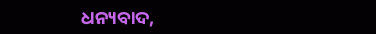ଧନ୍ୟବାଦ,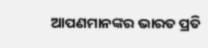ଆପଣମାନଙ୍କର ଭାରତ ପ୍ରତି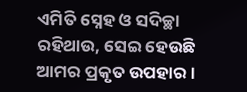ଏମିତି ସ୍ନେହ ଓ ସଦିଚ୍ଛା ରହିଥାଉ, ସେଇ ହେଉଛି ଆମର ପ୍ରକୃତ ଉପହାର ।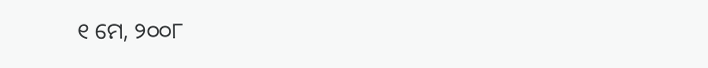୧ ମେ, ୨୦୦୮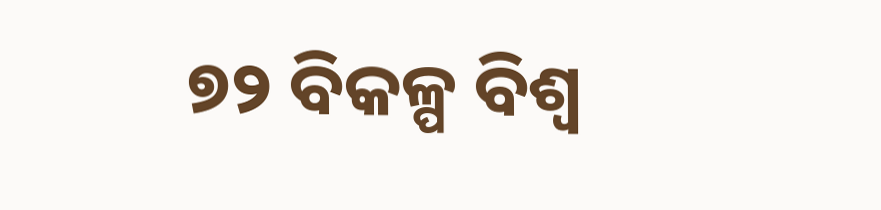୭୨ ବିକଳ୍ପ ବିଶ୍ୱ